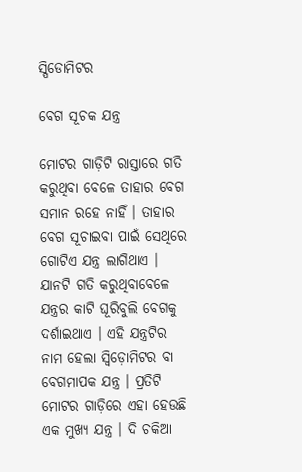ସ୍ପିଡୋମିଟର

ବେଗ ସୂଚକ ଯନ୍ତ୍ର

ମୋଟର ଗାଡ଼ିଟି ରାସ୍ତାରେ ଗତି କରୁଥିବା ବେଳେ ତାହାର ବେଗ ସମାନ ରହେ ନାହିଁ । ତାହାର ବେଗ ସୂଚାଇବା ପାଇଁ ସେଥିରେ ଗୋଟିଏ ଯନ୍ତ୍ର ଲାଗିଥାଏ । ଯାନଟି ଗତି କରୁଥିବାବେଳେ ଯନ୍ତ୍ରର କାଟି ଘୂରିବୁଲି ବେଗକୁ ଦର୍ଶାଇଥାଏ । ଏହି ଯନ୍ତ୍ରଟିର ନାମ ହେଲା ସ୍ୱିଡ଼ୋମିଟର ବା ବେଗମାପକ ଯନ୍ତ୍ର । ପ୍ରତିଟି ମୋଟର ଗାଡ଼ିରେ ଏହା ହେଉଛି ଏକ ମୁଖ୍ୟ ଯନ୍ତ୍ର । ଦି ଚକିଆ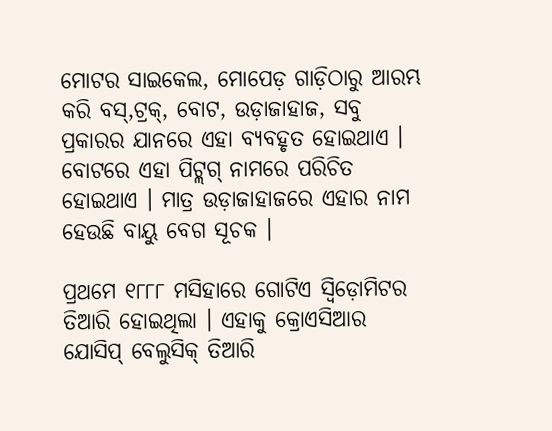ମୋଟର ସାଇକେଲ, ମୋପେଡ଼ ଗାଡ଼ିଠାରୁ ଆରମ୍ଭ କରି ବସ୍,ଟ୍ରକ୍, ବୋଟ, ଉଡ଼ାଜାହାଜ, ସବୁ ପ୍ରକାରର ଯାନରେ ଏହା ବ୍ୟବହୃତ ହୋଇଥାଏ । ବୋଟରେ ଏହା ପିଟ୍ଲଗ୍ ନାମରେ ପରିଚିତ ହୋଇଥାଏ । ମାତ୍ର ଉଡ଼ାଜାହାଜରେ ଏହାର ନାମ ହେଉଛି ବାୟୁ ବେଗ ସୂଚକ ।

ପ୍ରଥମେ ୧୮୮୮ ମସିହାରେ ଗୋଟିଏ ସ୍ୱିଡ଼ୋମିଟର ତିଆରି ହୋଇଥିଲା । ଏହାକୁ କ୍ରୋଏସିଆର ଯୋସିପ୍ ବେଲୁସିକ୍ ତିଆରି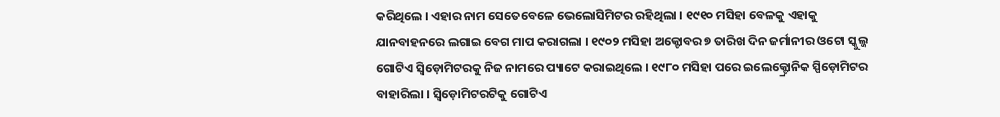କରିଥିଲେ । ଏହାର ନାମ ସେତେବେଳେ ଭେଲୋସିମିଟର ରହିଥିଲା । ୧୯୧୦ ମସିହା ବେଳକୁ ଏହାକୁ ଯାନବାହନରେ ଲଗାଇ ବେଗ ମାପ କରାଗଲା । ୧୯୦୨ ମସିହା ଅକ୍ଟୋବର ୭ ତାରିଖ ଦିନ ଜର୍ମାନୀର ଓଟୋ ସ୍କୁଲ୍ଜ ଗୋଟିଏ ସ୍ୱିଡ଼ୋମିଟରକୁ ନିଜ ନାମରେ ପ୍ୟାଟେ କରାଇଥିଲେ । ୧୯୮୦ ମସିହା ପରେ ଇଲେକ୍ଟ୍ରୋନିକ ସ୍ପିଡ଼ୋମିଟର ବାହାରିଲା । ସ୍ୱିଡ଼ୋମିଟରଟିକୁ ଗୋଟିଏ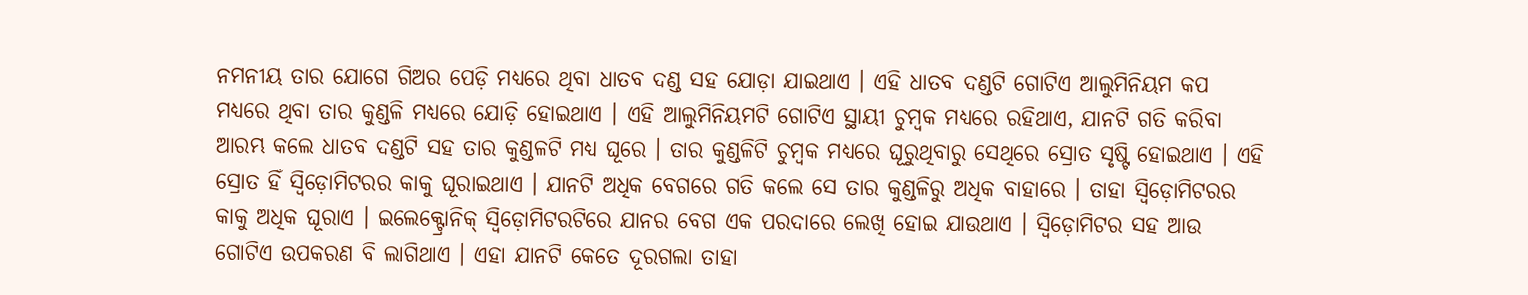ନମନୀୟ ତାର ଯୋଗେ ଗିଅର ପେଡ଼ି ମଧ୍ୟରେ ଥିବା ଧାତବ ଦଣ୍ଡ ସହ ଯୋଡ଼ା ଯାଇଥାଏ । ଏହି ଧାତବ ଦଣ୍ଡଟି ଗୋଟିଏ ଆଲୁମିନିୟମ କପ ମଧ୍ୟରେ ଥିବା ତାର କୁଣ୍ଡଳି ମଧ୍ୟରେ ଯୋଡ଼ି ହୋଇଥାଏ । ଏହି ଆଲୁମିନିୟମଟି ଗୋଟିଏ ସ୍ଥାୟୀ ଚୁମ୍ବକ ମଧ୍ୟରେ ରହିଥାଏ, ଯାନଟି ଗତି କରିବା ଆରମ୍ଭ କଲେ ଧାତବ ଦଣ୍ଡଟି ସହ ତାର କୁଣ୍ଡଳଟି ମଧ୍ୟ ଘୂରେ । ତାର କୁଣ୍ଡଳିଟି ଚୁମ୍ବକ ମଧ୍ୟରେ ଘୂରୁଥିବାରୁ ସେଥିରେ ସ୍ରୋତ ସୃଷ୍ଟି ହୋଇଥାଏ । ଏହି ସ୍ରୋତ ହିଁ ସ୍ୱିଡ଼ୋମିଟରର କାକୁ ଘୂରାଇଥାଏ । ଯାନଟି ଅଧିକ ବେଗରେ ଗତି କଲେ ସେ ତାର କୁଣ୍ଡଳିରୁ ଅଧିକ ବାହାରେ । ତାହା ସ୍ୱିଡ଼ୋମିଟରର କାକୁ ଅଧିକ ଘୂରାଏ । ଇଲେକ୍ଟ୍ରୋନିକ୍ ସ୍ୱିଡ଼ୋମିଟରଟିରେ ଯାନର ବେଗ ଏକ ପରଦାରେ ଲେଖି ହୋଇ ଯାଉଥାଏ । ସ୍ୱିଡ଼ୋମିଟର ସହ ଆଉ ଗୋଟିଏ ଉପକରଣ ବି ଲାଗିଥାଏ । ଏହା ଯାନଟି କେତେ ଦୂରଗଲା ତାହା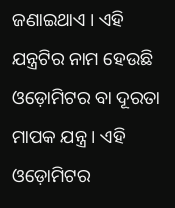ଜଣାଇଥାଏ । ଏହି ଯନ୍ତ୍ରଟିର ନାମ ହେଉଛି ଓଡ଼ୋମିଟର ବା ଦୂରତା ମାପକ ଯନ୍ତ୍ର । ଏହି ଓଡ଼ୋମିଟର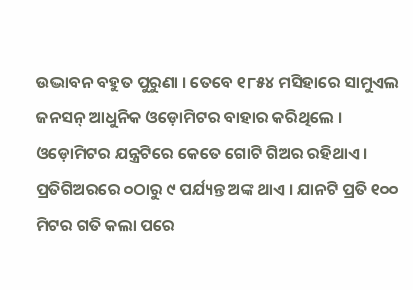ଉଦ୍ଭାବନ ବହୁତ ପୁରୁଣା । ତେବେ ୧୮୫୪ ମସିହାରେ ସାମୁଏଲ ଜନସନ୍ ଆଧୁନିକ ଓଡ଼ୋମିଟର ବାହାର କରିଥିଲେ । ଓଡ଼ୋମିଟର ଯନ୍ତ୍ରଟିରେ କେତେ ଗୋଟି ଗିଅର ରହିଥାଏ । ପ୍ରତିଗିଅରରେ ୦ଠାରୁ ୯ ପର୍ଯ୍ୟନ୍ତ ଅଙ୍କ ଥାଏ । ଯାନଟି ପ୍ରତି ୧୦୦ ମିଟର ଗତି କଲା ପରେ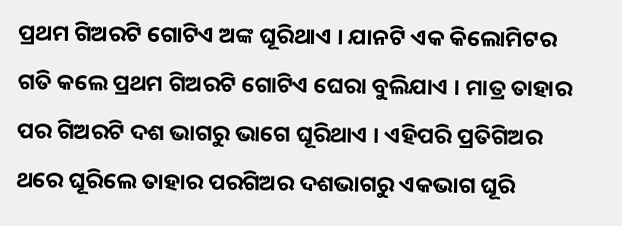ପ୍ରଥମ ଗିଅରଟି ଗୋଟିଏ ଅଙ୍କ ଘୂରିଥାଏ । ଯାନଟି ଏକ କିଲୋମିଟର ଗତି କଲେ ପ୍ରଥମ ଗିଅରଟି ଗୋଟିଏ ଘେରା ବୁଲିଯାଏ । ମାତ୍ର ତାହାର ପର ଗିଅରଟି ଦଶ ଭାଗରୁ ଭାଗେ ଘୂରିଥାଏ । ଏହିପରି ପ୍ରତିଗିଅର ଥରେ ଘୂରିଲେ ତାହାର ପରଗିଅର ଦଶଭାଗରୁ ଏକଭାଗ ଘୂରି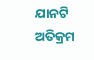ଯାନଟି ଅତିକ୍ରମ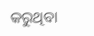କରୁଥିବା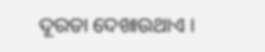ଦୂରତା ଦେଖାଉଥାଏ ।